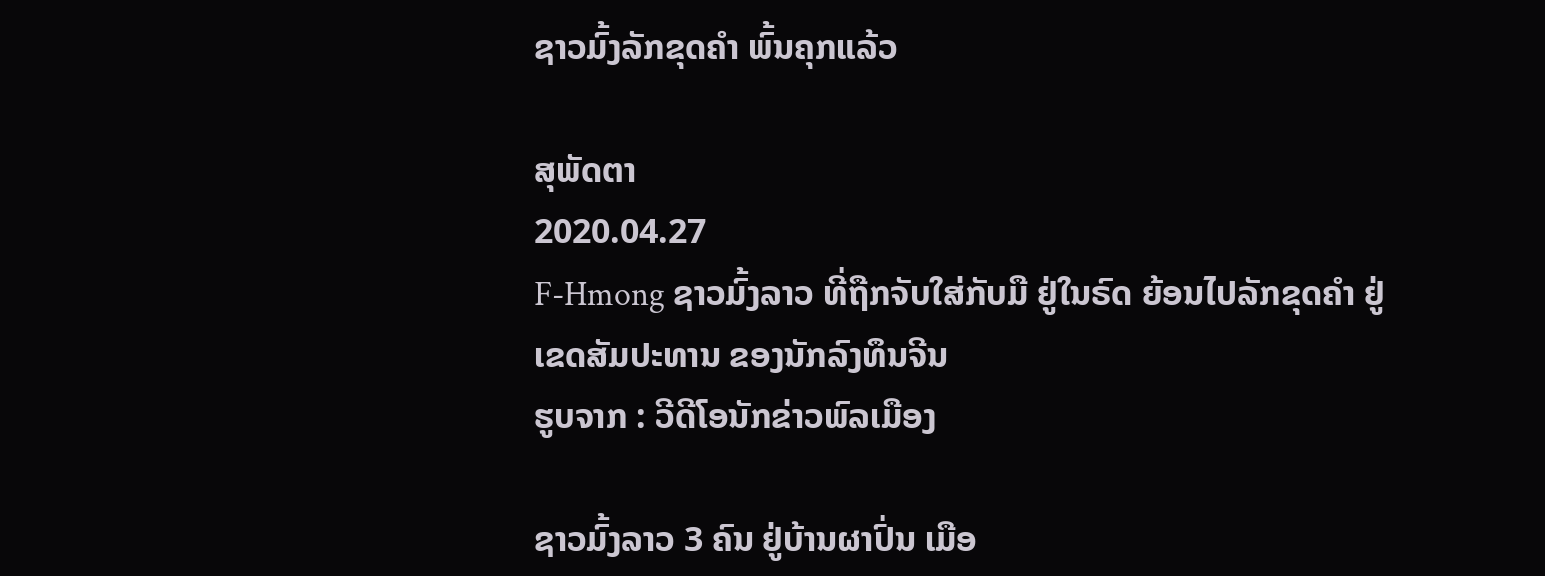ຊາວມົ້ງລັກຂຸດຄໍາ ພົ້ນຄຸກແລ້ວ

ສຸພັດຕາ
2020.04.27
F-Hmong ຊາວມົ້ງລາວ ທີ່ຖືກຈັບໃສ່ກັບມື ຢູ່ໃນຣົດ ຍ້ອນໄປລັກຂຸດຄໍາ ຢູ່ເຂດສັມປະທານ ຂອງນັກລົງທຶນຈີນ
ຮູບຈາກ : ວີດີໂອນັກຂ່າວພົລເມືອງ

ຊາວມົ້ງລາວ 3 ຄົນ ຢູ່ບ້ານຜາປົ່ນ ເມືອ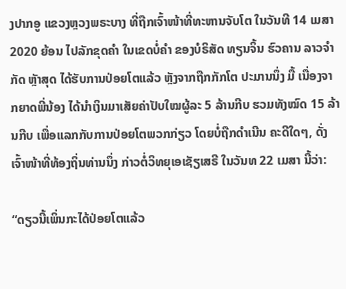ງປາກອູ ແຂວງຫຼວງພຣະບາງ ທີ່ຖືກເຈົ້າໜ້າທີ່ທະຫານຈັບໂຕ ໃນວັນທີ 14 ເມສາ 2020 ຍ້ອນ ໄປລັກຂຸດຄໍາ ໃນເຂດບໍ່ຄໍາ ຂອງບໍຣິສັດ ທຽນຈິ້ນ ຮົວຄານ ລາວຈໍາກັດ ຫຼັາສຸດ ໄດ້ຮັບການປ່ອຍໂຕແລ້ວ ຫຼັງຈາກຖືກກັກໂຕ ປະມານນຶ່ງ ມື້ ເນື່ອງຈາກຍາດພີ່ນ້ອງ ໄດ້ນໍາເງິນມາເສັຍຄ່າປັບໃໝຜູ້ລະ 5 ລ້ານກີບ ຮວມທັງໝົດ 15 ລ້ານກີບ ເພື່ອແລກກັບການປ່ອຍໂຕພວກກ່ຽວ ໂດຍບໍ່ຖືກດໍາເນີນ ຄະດີໃດໆ, ດັ່ງເຈົ້າໜ້າທີ່ທ້ອງຖິ່ນທ່ານນຶ່ງ ກ່າວຕໍ່ວິທຍຸເອເຊັຽເສຣີ ໃນວັນທ 22 ເມສາ ນີ້ວ່າ:

“ດຽວນີ້ເພິ່ນກະໄດ້ປ່ອຍໂຕແລ້ວ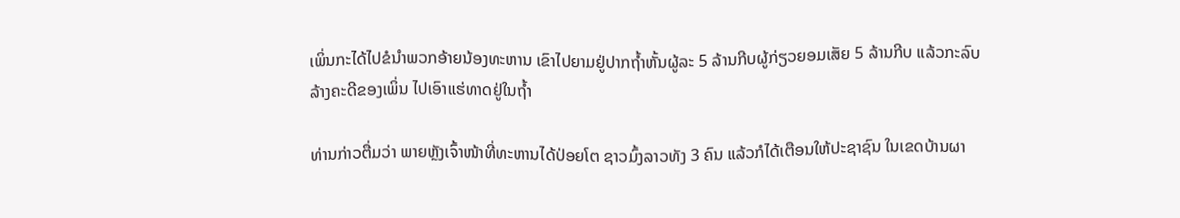ເພິ່ນກະໄດ້ໄປຂໍນໍາພວກອ້າຍນ້ອງທະຫານ ເຂົາໄປຍາມຢູ່ປາກຖໍ້າຫັ້ນຜູ້ລະ 5 ລ້ານກີບຜູ້ກ່ຽວຍອມເສັຍ 5 ລ້ານກີບ ແລ້ວກະລົບລ້າງຄະດີຂອງເພິ່ນ ໄປເອົາແຮ່ທາດຢູ່ໃນຖໍ້າ

ທ່ານກ່າວຕື່ມວ່າ ພາຍຫຼັງເຈົ້າໜ້າທີ່ທະຫານໄດ້ປ່ອຍໂຕ ຊາວມົ້ງລາວທັງ 3 ຄົນ ແລ້ວກໍໄດ້ເຕືອນໃຫ້ປະຊາຊົນ ໃນເຂດບ້ານຜາ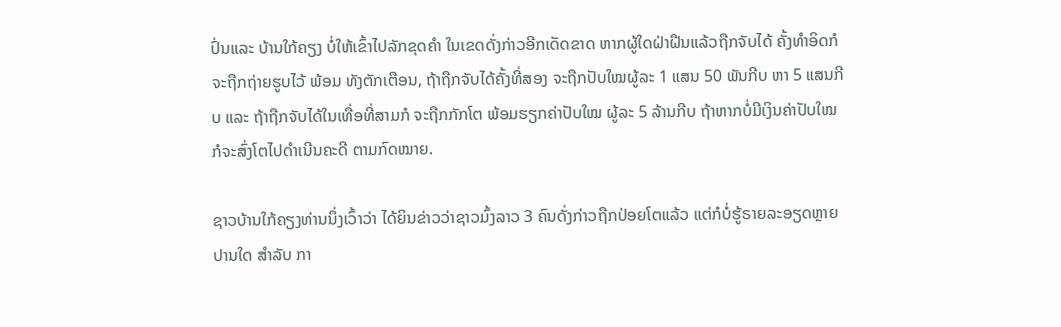ປົ່ນແລະ ບ້ານໃກ້ຄຽງ ບໍ່ໃຫ້ເຂົ້າໄປລັກຂຸດຄໍາ ໃນເຂດດັ່ງກ່າວອີກເດັດຂາດ ຫາກຜູ້ໃດຝ່າຝືນແລ້ວຖືກຈັບໄດ້ ຄັ້ງທໍາອິດກໍຈະຖືກຖ່າຍຮູບໄວ້ ພ້ອມ ທັງຕັກເຕືອນ, ຖ້າຖືກຈັບໄດ້ຄັ້ງທີ່ສອງ ຈະຖືກປັບໃໝຜູ້ລະ 1 ແສນ 50 ພັນກີບ ຫາ 5 ແສນກີບ ແລະ ຖ້າຖືກຈັບໄດ້ໃນເທື່ອທີ່ສາມກໍ ຈະຖືກກັກໂຕ ພ້ອມຮຽກຄ່າປັບໃໝ ຜູ້ລະ 5 ລ້ານກີບ ຖ້າຫາກບໍ່ມີເງິນຄ່າປັບໃໝ ກໍຈະສົ່ງໂຕໄປດໍາເນີນຄະດີ ຕາມກົດໝາຍ.

ຊາວບ້ານໃກ້ຄຽງທ່ານນຶ່ງເວົ້າວ່າ ໄດ້ຍິນຂ່າວວ່າຊາວມົ້ງລາວ 3 ຄົນດັ່ງກ່າວຖືກປ່ອຍໂຕແລ້ວ ແຕ່ກໍບໍ່ຮູ້ຣາຍລະອຽດຫຼາຍປານໃດ ສໍາລັບ ກາ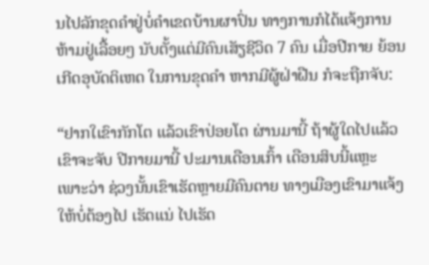ນໄປລັກຂຸດຄໍາຢູ່ບໍ່ຄໍາເຂດບ້ານຜາປົ່ນ ທາງການກໍໄດ້ແຈ້ງການ ຫ້າມຢູ່ເລື້ອຍໆ ນັບຕັ້ງແຕ່ມີຄົນເສັຽຊີວິດ 7 ຄົນ ເມື່ອປີກາຍ ຍ້ອນ ເກີດອຸບັດຕິເຫດ ໃນການຂຸດຄໍາ ຫາກມີຜູ້ຝ່າຝືນ ກໍຈະຖືກຈັບ:

“ຢາກໃເຂົາກັກໂຕ ແລ້ວເຂົາປ່ອຍໂຕ ຜ່ານມານີ້ ຖ້າຜູ້ໃດໄປແລ້ວເຂົາຈະຈັບ ປີກາຍມານີ້ ປະມານເດືອນເກົ້າ ເດືອນສິບນີ້ແຫຼະ ເພາະວ່າ ຊ່ວງນັ້ນເຂົາເຮັດຫຼາຍມີຄົນຕາຍ ທາງເມືອງເຂົາມາແຈ້ງໃຫ້ບໍ່ຕ້ອງໄປ ເຮັດແນ່ ໄປເຮັດ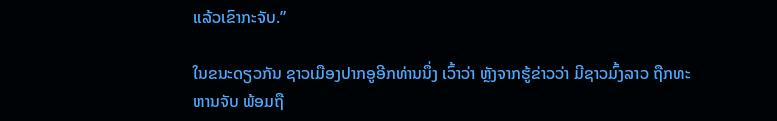ແລ້ວເຂົາກະຈັບ.”

ໃນຂນະດຽວກັນ ຊາວເມືອງປາກອູອີກທ່ານນຶ່ງ ເວົ້າວ່າ ຫຼັງຈາກຮູ້ຂ່າວວ່າ ມີຊາວມົ້ງລາວ ຖືກທະຫານຈັບ ພ້ອມຖື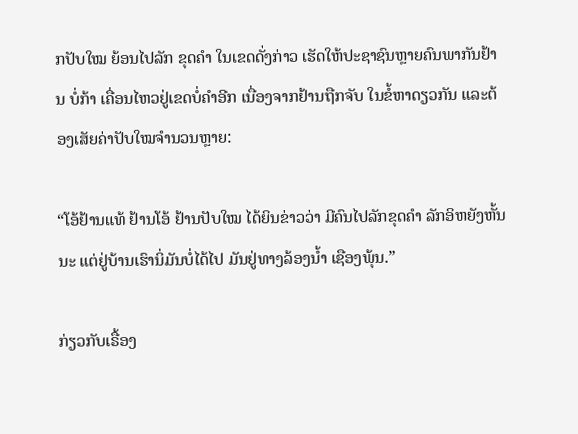ກປັບໃໝ ຍ້ອນໄປລັກ ຂຸດຄໍາ ໃນເຂດດັ່ງກ່າວ ເຮັດໃຫ້ປະຊາຊົນຫຼາຍຄົນພາກັນຢ້ານ ບໍ່ກ້າ ເຄື່ອນໄຫວຢູ່ເຂດບໍ່ຄໍາອີກ ເນື່ອງຈາກຢ້ານຖືກຈັບ ໃນຂໍ້ຫາດຽວກັນ ແລະຕ້ອງເສັຍຄ່າປັບໃໝຈໍານວນຫຼາຍ:

“ໂອ້ຢ້ານແທ້ ຢ້ານໂອ້ ຢ້ານປັບໃໝ ໄດ້ຍິນຂ່າວວ່າ ມີຄົນໄປລັກຂຸດຄໍາ ລັກອິຫຍັງຫັ້ນນະ ແຕ່ຢູ່ບ້ານເຮົານິ່ມັນບໍ່ໄດ້ໄປ ມັນຢູ່ທາງລ້ອງນໍ້າ ເຊືອງພຸ້ນ.”

ກ່ຽວກັບເຣື້ອງ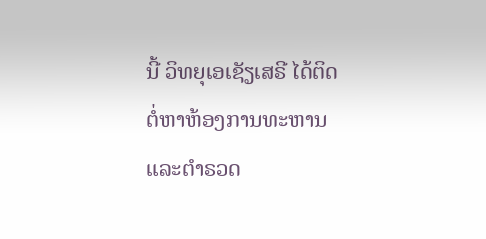ນີ້ ວິທຍຸເອເຊັຽເສຣີ ໄດ້ຕິດຕໍ່ຫາຫ້ອງການທະຫານ ແລະຕໍາຣວດ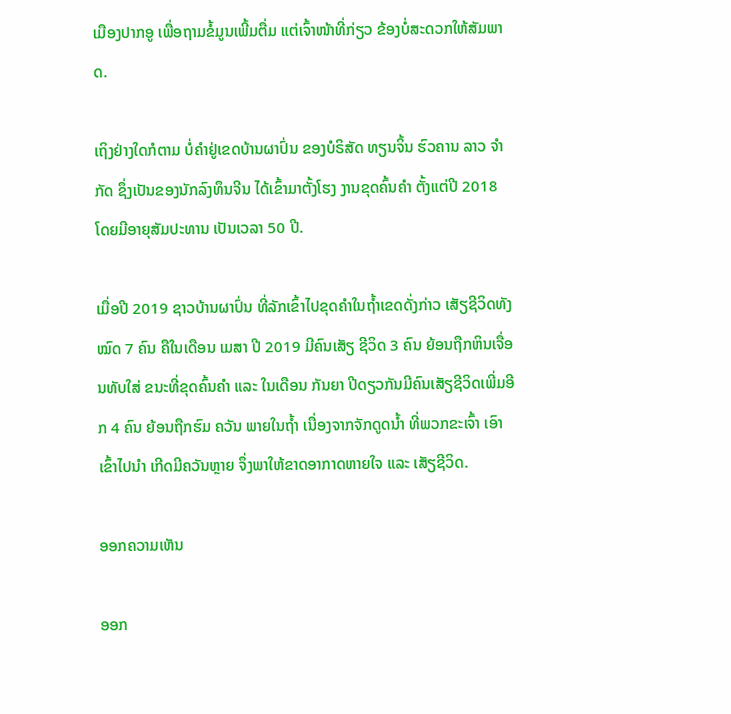ເມືອງປາກອູ ເພື່ອຖາມຂໍ້ມູນເພີ້ມຕື່ມ ແຕ່ເຈົ້າໜ້າທີ່ກ່ຽວ ຂ້ອງບໍ່ສະດວກໃຫ້ສັມພາດ.

ເຖິງຢ່າງໃດກໍຕາມ ບໍ່ຄໍາຢູ່ເຂດບ້ານຜາປົ່ນ ຂອງບໍຣິສັດ ທຽນຈິ້ນ ຮົວຄານ ລາວ ຈໍາກັດ ຊຶ່ງເປັນຂອງນັກລົງທຶນຈີນ ໄດ້ເຂົ້າມາຕັ້ງໂຮງ ງານຂຸດຄົ້ນຄໍາ ຕັ້ງແຕ່ປີ 2018 ໂດຍມີອາຍຸສັມປະທານ ເປັນເວລາ 50 ປີ.

ເມື່ອປີ 2019 ຊາວບ້ານຜາປົ່ນ ທີ່ລັກເຂົ້າໄປຂຸດຄໍາໃນຖໍ້າເຂດດັ່ງກ່າວ ເສັຽຊີວິດທັງໝົດ 7 ຄົນ ຄືໃນເດືອນ ເມສາ ປີ 2019 ມີຄົນເສັຽ ຊີວິດ 3 ຄົນ ຍ້ອນຖືກຫິນເຈື່ອນທັບໃສ່ ຂນະທີ່ຂຸດຄົ້ນຄໍາ ແລະ ໃນເດືອນ ກັນຍາ ປີດຽວກັນມີຄົນເສັຽຊີວິດເພີ່ມອີກ 4 ຄົນ ຍ້ອນຖືກຮົມ ຄວັນ ພາຍໃນຖໍ້າ ເນື່ອງຈາກຈັກດູດນໍ້າ ທີ່ພວກຂະເຈົ້າ ເອົາເຂົ້າໄປນໍາ ເກີດມີຄວັນຫຼາຍ ຈຶ່ງພາໃຫ້ຂາດອາກາດຫາຍໃຈ ແລະ ເສັຽຊີວິດ.

ອອກຄວາມເຫັນ

ອອກ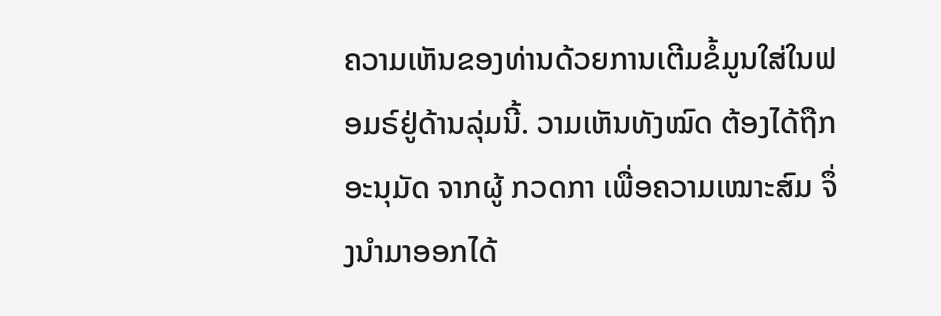ຄວາມເຫັນຂອງທ່ານດ້ວຍການເຕີມຂໍ້ມູນໃສ່ໃນຟອມຣ໌ຢູ່ດ້ານລຸ່ມນີ້. ວາມເຫັນທັງໝົດ ຕ້ອງໄດ້ຖືກ ອະນຸມັດ ຈາກຜູ້ ກວດກາ ເພື່ອຄວາມເໝາະສົມ ຈຶ່ງນໍາມາອອກໄດ້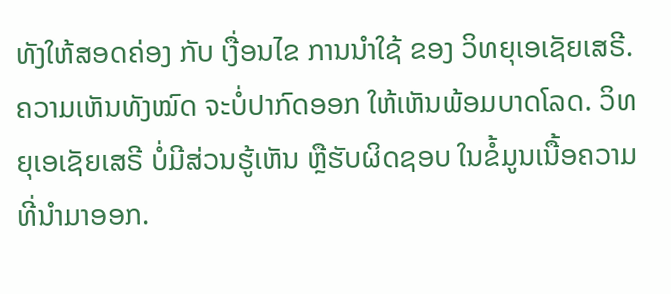ທັງໃຫ້ສອດຄ່ອງ ກັບ ເງື່ອນໄຂ ການນຳໃຊ້ ຂອງ ວິທຍຸເອເຊັຍເສຣີ. ຄວາມເຫັນທັງໝົດ ຈະບໍ່ປາກົດອອກ ໃຫ້ເຫັນພ້ອມບາດໂລດ. ວິທຍຸເອເຊັຍເສຣີ ບໍ່ມີສ່ວນຮູ້ເຫັນ ຫຼືຮັບຜິດຊອບ ໃນຂໍ້ມູນເນື້ອຄວາມ ທີ່ນໍາມາອອກ.